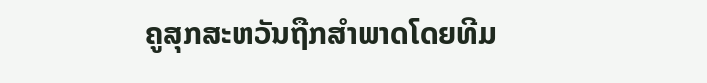ຄູສຸກສະຫວັນຖືກສຳພາດໂດຍທີມ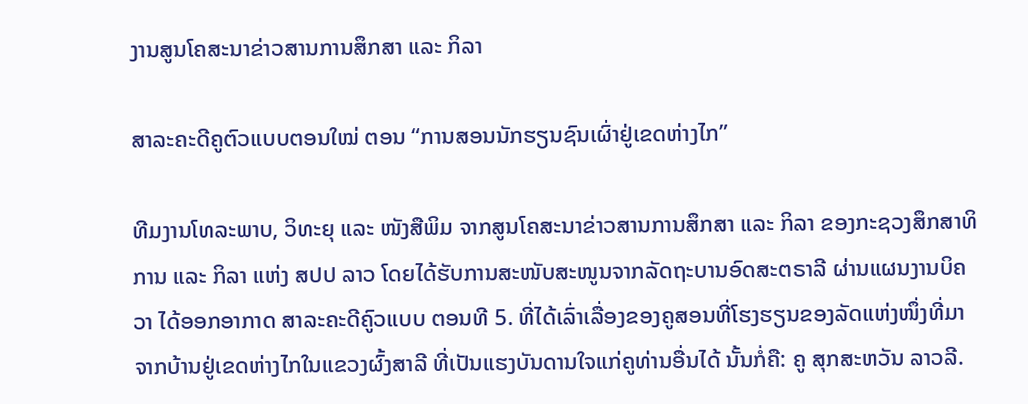ງານສູນໂຄສະນາຂ່າວສານການສຶກສາ ແລະ ກິລາ

ສາລະຄະດີຄູຕົວແບບຕອນໃໝ່ ຕອນ “ການສອນນັກຮຽນຊົນເຜົ່າຢູ່ເຂດຫ່າງໄກ”

ທີມງານໂທລະພາບ, ວິທະຍຸ ແລະ ໜັງສືພິມ ຈາກສູນໂຄສະນາຂ່າວສານການສຶກສາ ແລະ ກິລາ ຂອງກະຊວງສຶກສາທິການ ແລະ ກິລາ ແຫ່ງ ສປປ ລາວ ໂດຍໄດ້ຮັບການສະໜັບສະໜູນຈາກລັດຖະບານອົດສະຕຣາລີ ຜ່ານແຜນງານບິຄວາ ໄດ້ອອກອາກາດ ສາລະຄະດີຄູົວແບບ ຕອນທີ 5. ທີ່ໄດ້ເລົ່າເລື່ອງຂອງຄູສອນທີ່ໂຮງຮຽນຂອງລັດແຫ່ງໜຶ່ງທີ່ມາຈາກບ້ານຢູ່ເຂດຫ່າງໄກໃນແຂວງຜົ້ງສາລີ ທີ່ເປັນແຮງບັນດານໃຈແກ່ຄູທ່ານອື່ນໄດ້ ນັ້ນກໍ່ຄື: ຄູ ສຸກສະຫວັນ ລາວລີ.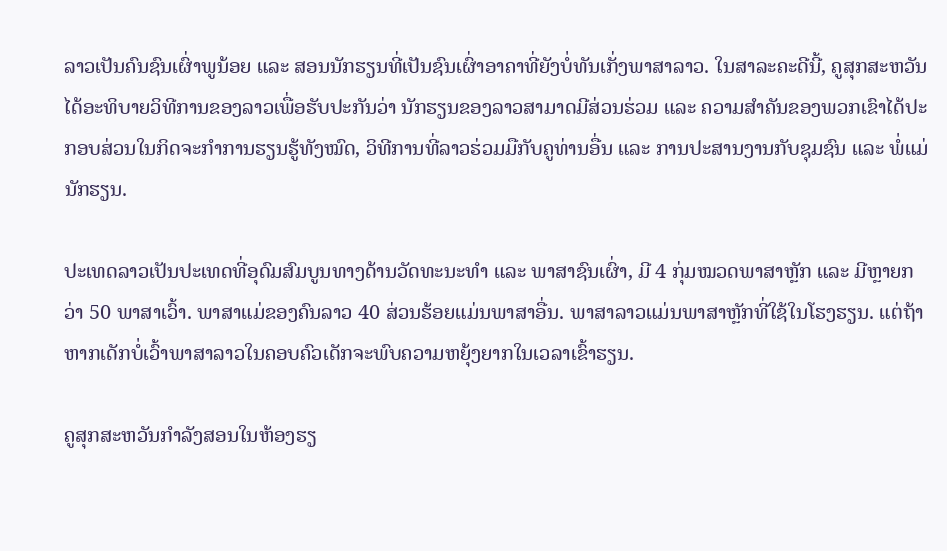ລາວເປັນຄົນຊົນເຜົ່າພູນ້ອຍ ແລະ ສອນນັກຮຽນທີ່ເປັນຊົນເຜົ່າອາຄາທີ່ຍັງບໍ່ທັນເກັ່ງພາສາລາວ. ໃນສາລະຄະດີນີ້, ຄູສຸກສະຫວັນ ໄດ້ອະທິບາຍວິທີການຂອງລາວເພື່ອຮັບປະກັນວ່າ ນັກຮຽນຂອງລາວສາມາດມີສ່ວນຮ່ວມ ແລະ ຄວາມສຳຄັນຂອງພວກເຂົາໄດ້ປະກອບສ່ວນໃນກິດຈະກໍາການຮຽນຮູ້ທັງໝົດ, ວິທີການທີ່ລາວຮ່ວມມືກັບຄູທ່ານອື່ນ ແລະ ການປະສານງານກັບຊຸມຊົນ ແລະ ພໍ່ແມ່ນັກຮຽນ.

ປະເທດລາວເປັນປະເທດທີ່ອຸດົມສົມບູນທາງດ້ານວັດທະນະທໍາ ແລະ ພາສາຊົນເຜົ່າ, ມີ 4 ກຸ່ມໝວດພາສາຫຼັກ ແລະ ມີຫຼາຍກວ່າ 50 ພາສາເວົ້າ. ພາສາແມ່ຂອງຄົນລາວ 40 ສ່ວນຮ້ອຍແມ່ນພາສາອື່ນ. ພາສາລາວແມ່ນພາສາຫຼັກທີ່ໃຊ້ໃນໂຮງຮຽນ. ແຕ່ຖ້າຫາກເດັກບໍ່ເວົ້າພາສາລາວໃນຄອບຄົວເດັກຈະພົບຄວາມຫຍຸ້ງຍາກໃນເວລາເຂົ້າຮຽນ.

ຄູສຸກສະຫວັນກຳລັງສອນໃນຫ້ອງຮຽ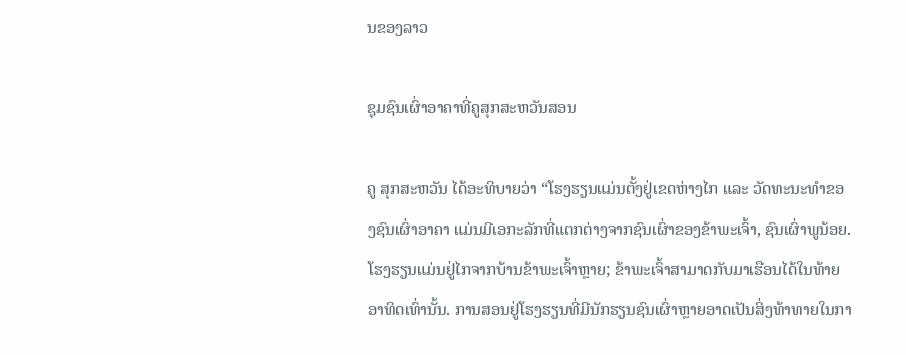ນຂອງລາວ

ຊຸມຊົນເຜົ່າອາຄາທີ່ຄູສຸກສະຫວັນສອນ

ຄູ ສຸກສະຫວັນ ໄດ້ອະທິບາຍວ່າ “ໂຮງຮຽນແມ່ນຕັ້ງຢູ່ເຂດຫ່າງໄກ ແລະ ວັດທະນະທຳຂອງຊົນເຜົ່າອາຄາ ແມ່ນມີເອກະລັກທີ່ແຕກຕ່າງຈາກຊົນເຜົ່າຂອງຂ້າພະເຈົ້າ, ຊົນເຜົ່າພູນ້ອຍ. ໂຮງຮຽນແມ່ນຢູ່ໄກຈາກບ້ານຂ້າພະເຈົ້າຫຼາຍ; ຂ້າພະເຈົ້າສາມາດກັບມາເຮືອນໄດ້ໃນທ້າຍອາທິດເທົ່ານັ້ນ. ການສອນຢູ່ໂຮງຮຽນທີ່ມີນັກຮຽນຊົນເຜົ່າຫຼາຍອາດເປັນສິ່ງທ້າທາຍໃນກາ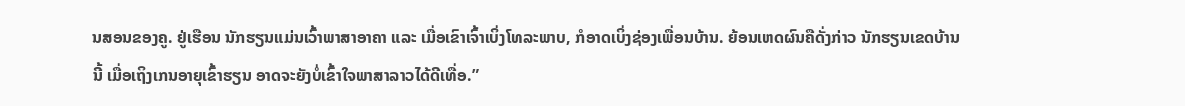ນສອນຂອງຄູ. ຢູ່ເຮືອນ ນັກຮຽນແມ່ນເວົ້າພາສາອາຄາ ແລະ ເມື່ອເຂົາເຈົ້າເບິ່ງໂທລະພາບ, ກໍອາດເບິ່ງຊ່ອງເພື່ອນບ້ານ. ຍ້ອນເຫດຜົນຄືດັ່ງກ່າວ ນັກຮຽນເຂດບ້ານນີ້ ເມື່ອເຖິງເກນອາຍຸເຂົ້າຮຽນ ອາດຈະຍັງບໍ່ເຂົ້າໃຈພາສາລາວໄດ້ດີເທື່ອ.”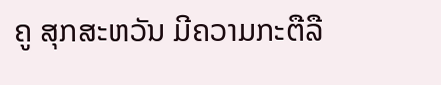ຄູ ສຸກສະຫວັນ ມີຄວາມກະຕືລື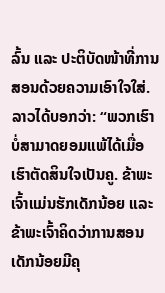ລົ້ນ ແລະ ປະຕິບັດໜ້າທີ່ການສອນດ້ວຍຄວາມເອົາໃຈໃສ່. ລາວໄດ້ບອກວ່າ: “ພວກເຮົາບໍ່ສາມາດຍອມແພ້ໄດ້ເມື່ອເຮົາຕັດສິນໃຈເປັນຄູ. ຂ້າພະເຈົ້າແມ່ນຮັກເດັກນ້ອຍ ແລະ ຂ້າພະເຈົ້າຄິດວ່າການສອນເດັກນ້ອຍມີຄຸ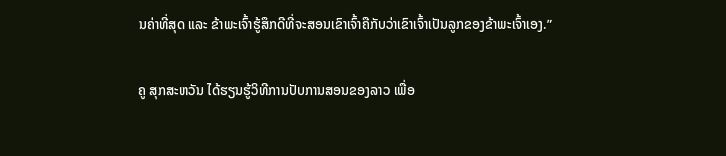ນຄ່າທີ່ສຸດ ແລະ ຂ້າພະເຈົ້າຮູ້ສຶກດີທີ່ຈະສອນເຂົາເຈົ້າຄືກັບວ່າເຂົາເຈົ້າເປັນລູກຂອງຂ້າພະເຈົ້າເອງ.”

ຄູ ສຸກສະຫວັນ ໄດ້ຮຽນຮູ້ວິທີການປັບການສອນຂອງລາວ ເພື່ອ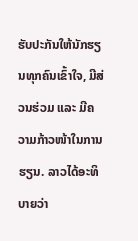ຮັບປະກັນໃຫ້ນັກຮຽນທຸກຄົນເຂົ້າໃຈ, ມີສ່ວນຮ່ວມ ແລະ ມີຄວາມກ້າວໜ້າໃນການຮຽນ. ລາວໄດ້ອະທິບາຍວ່າ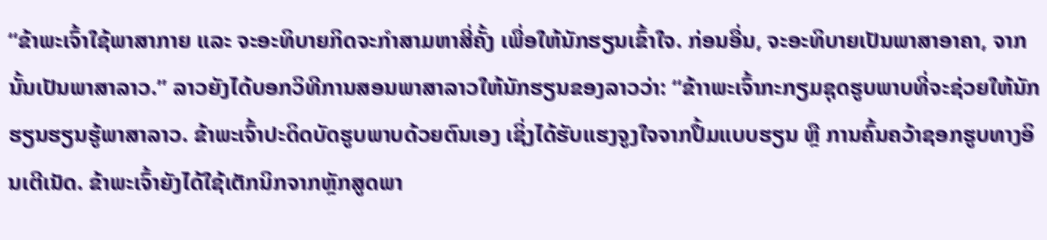“ຂ້າພະເຈົ້າໃຊ້ພາສາກາຍ ແລະ ຈະອະທິບາຍກິດຈະກຳສາມຫາສີ່ຄັ້ງ ເພື່ອໃຫ້ນັກຮຽນເຂົ້າໃຈ. ກ່ອນອື່ນ, ຈະອະທິບາຍເປັນພາສາອາຄາ, ຈາກນັ້ນເປັນພາສາລາວ.” ລາວຍັງໄດ້ບອກວິທີການສອນພາສາລາວໃຫ້ນັກຮຽນຂອງລາວວ່າ: “ຂ້າາພະເຈົ້າກະກຽມຊຸດຮູບພາບທີ່ຈະຊ່ວຍໃຫ້ນັກຮຽນຮຽນຮູ້ພາສາລາວ. ຂ້າພະເຈົ້າປະດິດບັດຮູບພາບດ້ວຍຕົນເອງ ເຊິ່ງໄດ້ຮັບແຮງຈູງໃຈຈາກປຶ້ມແບບຮຽນ ຫຼື ການຄົ້ນຄວ້າຊອກຮູບທາງອິນເຕີເນັດ. ຂ້າພະເຈົ້າຍັງໄດ້ໃຊ້ເຕັກນິກຈາກຫຼັກສູດພາ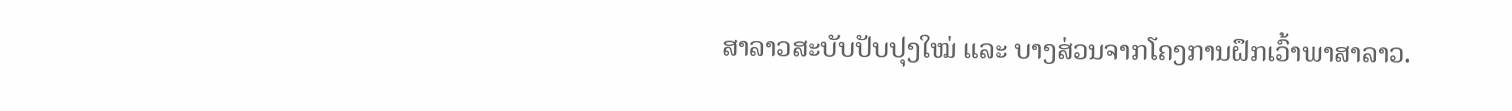ສາລາວສະບັບປັບປຸງໃໝ່ ແລະ ບາງສ່ວນຈາກໂຄງການຝຶກເວົ້າພາສາລາວ.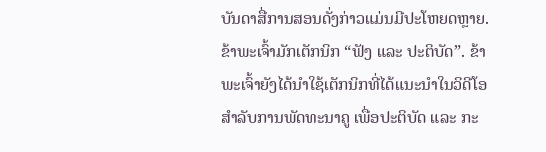ບັນດາສື່ການສອນດັ່ງກ່າວແມ່ນມີປະໂຫຍດຫຼາຍ. ຂ້າພະເຈົ້າມັກເຕັກນິກ “ຟັງ ແລະ ປະຕິບັດ”. ຂ້າພະເຈົ້າຍັງໄດ້ນໍາໃຊ້ເຕັກນິກທີ່ໄດ້ແນະນຳໃນວິດີໂອສຳລັບການພັດທະນາຄູ ເພື່ອປະຕິບັດ ແລະ ກະ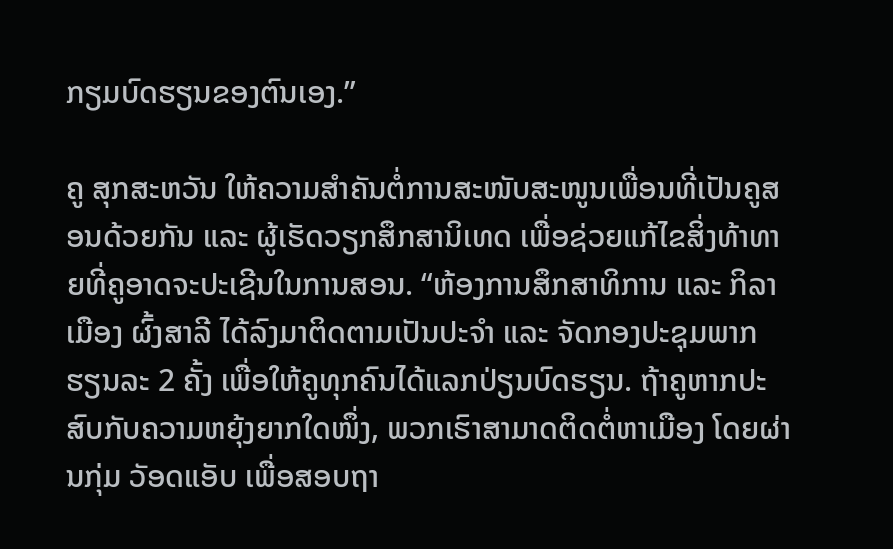ກຽມບົດຮຽນຂອງຕົນເອງ.”

ຄູ ສຸກສະຫວັນ ໃຫ້ຄວາມສຳຄັນຕໍ່ການສະໜັບສະໜູນເພື່ອນທີ່ເປັນຄູສອນດ້ວຍກັນ ແລະ ຜູ້ເຮັດວຽກສຶກສານິເທດ ເພື່ອຊ່ວຍແກ້ໄຂສິ່ງທ້າທາຍທີ່ຄູອາດຈະປະເຊີນໃນການສອນ. “ຫ້ອງການສຶກສາທິການ ແລະ ກິລາເມືອງ ຜົ້ງສາລີ ໄດ້ລົງມາຕິດຕາມເປັນປະຈຳ ແລະ ຈັດກອງປະຊຸມພາກຮຽນລະ 2 ຄັ້ງ ເພື່ອໃຫ້ຄູທຸກຄົນໄດ້ແລກປ່ຽນບົດຮຽນ. ຖ້າຄູຫາກປະສົບກັບຄວາມຫຍຸ້ງຍາກໃດໜຶ່ງ, ພວກເຮົາສາມາດຕິດຕໍ່ຫາເມືອງ ໂດຍຜ່ານກຸ່ມ ວັອດແອັບ ເພື່ອສອບຖາ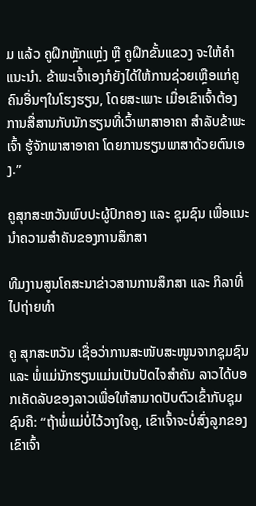ມ ແລ້ວ ຄູຝຶກຫຼັກແຫຼ່ງ ຫຼື ຄູຝຶກຂັ້ນແຂວງ ຈະໃຫ້ຄຳແນະນຳ. ຂ້າພະເຈົ້າເອງກໍຍັງໄດ້ໃຫ້ການຊ່ວຍເຫຼືອແກ່ຄູຄົນອື່ນໆໃນໂຮງຮຽນ, ໂດຍສະເພາະ ເມື່ອເຂົາເຈົ້າຕ້ອງການສື່ສານກັບນັກຮຽນທີ່ເວົ້າພາສາອາຄາ ສຳລັບຂ້າພະເຈົ້າ ຮູ້ຈັກພາສາອາຄາ ໂດຍການຮຽນພາສາດ້ວຍຕົນເອງ.”

ຄູສຸກສະຫວັນພົບປະຜູ້ປົກຄອງ ແລະ ຊຸມຊົນ ເພື່ອແນະນຳຄວາມສຳຄັນຂອງການສຶກສາ

ທີມງານສູນໂຄສະນາຂ່າວສານການສຶກສາ ແລະ ກິລາທີ່ໄປຖ່າຍທຳ

ຄູ ສຸກສະຫວັນ ເຊື່ອວ່າການສະໜັບສະໜູນຈາກຊຸມຊົນ ແລະ ພໍ່ແມ່ນັກຮຽນແມ່ນເປັນປັດໄຈສຳຄັນ ລາວໄດ້ບອກເຄັດລັບຂອງລາວເພື່ອໃຫ້ສາມາດປັບຕົວເຂົ້າກັບຊຸມຊົນຄື: “ຖ້າພໍ່ແມ່ບໍ່ໄວ້ວາງໃຈຄູ, ເຂົາເຈົ້າຈະບໍ່ສົ່ງລູກຂອງເຂົາເຈົ້າ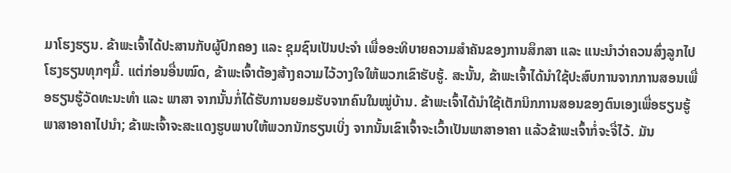ມາໂຮງຮຽນ. ຂ້າພະເຈົ້າໄດ້ປະສານກັບຜູ້ປົກຄອງ ແລະ ຊຸມຊົນເປັນປະຈຳ ເພື່ອອະທິບາຍຄວາມສຳຄັນຂອງການສຶກສາ ແລະ ແນະນຳວ່າຄວນສົ່ງລູກໄປໂຮງຮຽນທຸກໆມື້. ແຕ່ກ່ອນອື່ນໝົດ, ຂ້າພະເຈົ້າຕ້ອງສ້າງຄວາມໄວ້ວາງໃຈໃຫ້ພວກເຂົາຮັບຮູ້. ສະນັ້ນ, ຂ້າພະເຈົ້າໄດ້ນຳໃຊ້ປະສົບການຈາກການສອນເພື່ອຮຽນຮູ້ວັດທະນະທຳ ແລະ ພາສາ ຈາກນັ້ນກໍ່ໄດ້ຮັບການຍອມຮັບຈາກຄົນໃນໝູ່ບ້ານ. ຂ້າພະເຈົ້າໄດ້ນໍາໃຊ້ເຕັກນິກການສອນຂອງຕົນເອງເພື່ອຮຽນຮູ້ພາສາອາຄາໄປນຳ; ຂ້າພະເຈົ້າຈະສະແດງຮູບພາບໃຫ້ພວກນັກຮຽນເບິ່ງ ຈາກນັ້ນເຂົາເຈົ້າຈະເວົ້າເປັນພາສາອາຄາ ແລ້ວຂ້າພະເຈົ້າກໍ່ຈະຈື່ໄວ້. ມັນ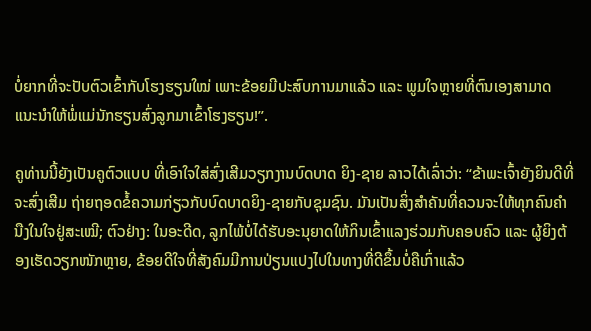ບໍ່ຍາກທີ່ຈະປັບຕົວເຂົ້າກັບໂຮງຮຽນໃໝ່ ເພາະຂ້ອຍມີປະສົບການມາແລ້ວ ແລະ ພູມໃຈຫຼາຍທີ່ຕົນເອງສາມາດແນະນຳໃຫ້ພໍ່ແມ່ນັກຮຽນສົ່ງລູກມາເຂົ້າໂຮງຮຽນ!”.

ຄູທ່ານນີ້ຍັງເປັນຄູຕົວແບບ ທີ່ເອົາໃຈໃສ່ສົ່ງເສີມວຽກງານບົດບາດ ຍິງ-ຊາຍ ລາວໄດ້ເລົ່າວ່າ: “ຂ້າພະເຈົ້າຍັງຍິນດີທີ່ຈະສົ່ງເສີມ ຖ່າຍຖອດຂໍ້ຄວາມກ່ຽວກັບບົດບາດຍິງ-ຊາຍກັບຊຸມຊົນ. ມັນເປັນສິ່ງສໍາຄັນທີ່ຄວນຈະໃຫ້ທຸກຄົນຄຳນືງໃນໃຈຢູ່ສະເໝີ; ຕົວຢ່າງ: ໃນອະດີດ, ລູກໄພ້ບໍ່ໄດ້ຮັບອະນຸຍາດໃຫ້ກິນເຂົ້າແລງຮ່ວມກັບຄອບຄົວ ແລະ ຜູ້ຍິງຕ້ອງເຮັດວຽກໜັກຫຼາຍ, ຂ້ອຍດີໃຈທີ່ສັງຄົມມີການປ່ຽນແປງໄປໃນທາງທີ່ດີຂຶ້ນບໍ່ຄືເກົ່າແລ້ວ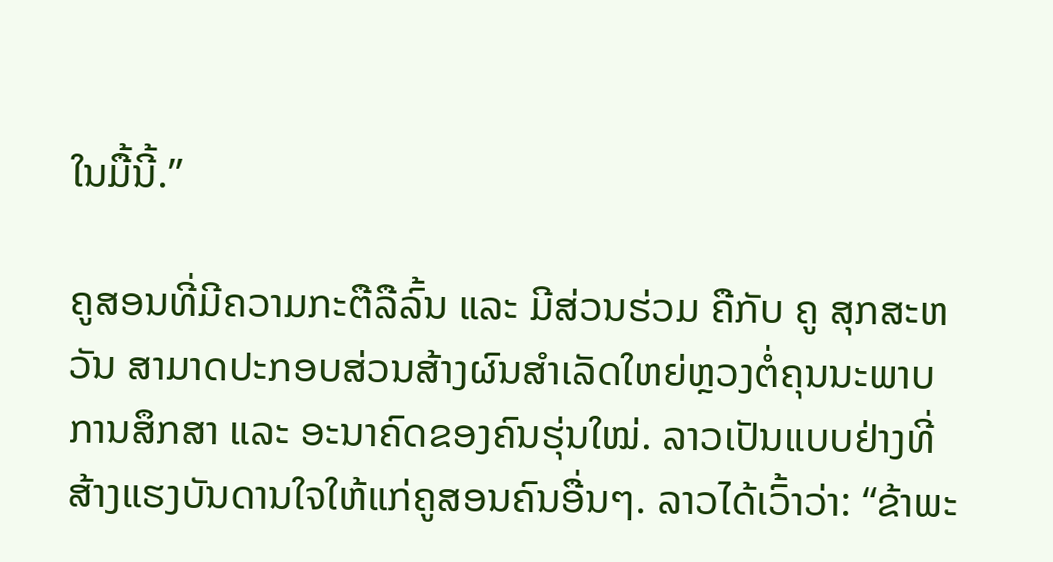ໃນມື້ນີ້.”

ຄູສອນທີ່ມີຄວາມກະຕືລືລົ້ນ ແລະ ມີສ່ວນຮ່ວມ ຄືກັບ ຄູ ສຸກສະຫວັນ ສາມາດປະກອບສ່ວນສ້າງຜົນສຳເລັດໃຫຍ່ຫຼວງຕໍ່ຄຸນນະພາບການສຶກສາ ແລະ ອະນາຄົດຂອງຄົນຮຸ່ນໃໝ່. ລາວເປັນແບບຢ່າງທີ່ສ້າງແຮງບັນດານໃຈໃຫ້ແກ່ຄູສອນຄົນອື່ນໆ. ລາວໄດ້ເວົ້າວ່າ: “ຂ້າພະ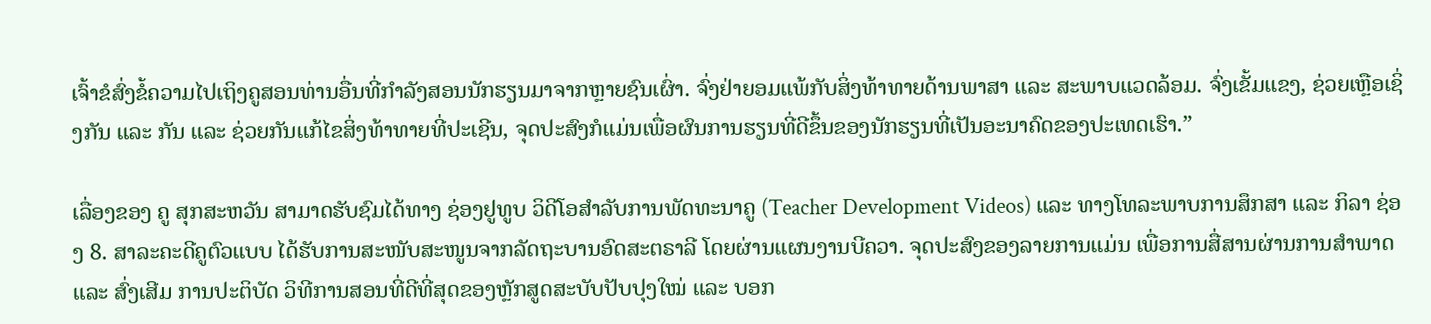ເຈົ້າຂໍສົ່ງຂໍ້ຄວາມໄປເຖິງຄູສອນທ່ານອື່ນທີ່ກໍາລັງສອນນັກຮຽນມາຈາກຫຼາຍຊົນເຜົ່າ. ຈົ່ງຢ່າຍອມແພ້ກັບສິ່ງທ້າທາຍດ້ານພາສາ ແລະ ສະພາບແວດລ້ອມ. ຈົ່ງເຂັ້ມແຂງ, ຊ່ວຍເຫຼືອເຊິ່ງກັນ ແລະ ກັນ ແລະ ຊ່ວຍກັນແກ້ໄຂສິ່ງທ້າທາຍທີ່ປະເຊີນ, ຈຸດປະສົງກໍແມ່ນເພື່ອຜົນການຮຽນທີ່ດີຂຶ້ນຂອງນັກຮຽນທີ່ເປັນອະນາຄົດຂອງປະເທດເຮົາ.”

ເລື່ອງຂອງ ຄູ ສຸກສະຫວັນ ສາມາດຮັບຊົມໄດ້ທາງ ຊ່ອງຢູທູບ ວິດີໂອສຳລັບການພັດທະນາຄູ (Teacher Development Videos) ແລະ ທາງໂທລະພາບການສຶກສາ ແລະ ກິລາ ຊ່ອງ 8. ສາລະຄະດີຄູຕົວແບບ ໄດ້ຮັບການສະໜັບສະໜູນຈາກລັດຖະບານອົດສະຕຣາລີ ໂດຍຜ່ານແຜນງານບີຄວາ. ຈຸດປະສົງຂອງລາຍການແມ່ນ ເພື່ອການສື່ສານຜ່ານການສໍາພາດ ແລະ ສົ່ງເສີມ ການປະຕິບັດ ວິທີການສອນທີ່ດີທີ່ສຸດຂອງຫຼັກສູດສະບັບປັບປຸງໃໝ່ ແລະ ບອກ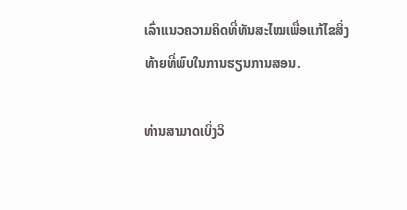ເລົ່າແນວຄວາມຄິດທີ່ທັນສະໄໝເພື່ອແກ້ໄຂສິ່ງທ້າຍທີ່ພົບໃນການຮຽນການສອນ.

ທ່ານສາມາດເບິ່ງວິ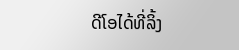ດີໂອໄດ້ທີ່ລິ້ງ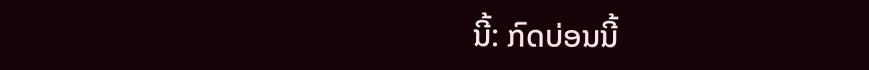ນີ້: ກົດບ່ອນນີ້